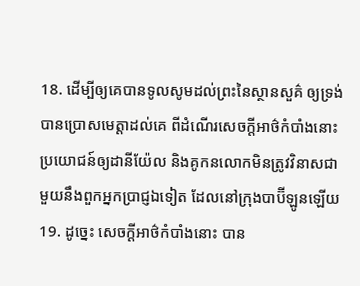18. ដើម្បីឲ្យគេបានទូលសូមដល់ព្រះនៃស្ថានសួគ៌ ឲ្យទ្រង់បានប្រោសមេត្តាដល់គេ ពីដំណើរសេចក្ដីអាថ៌កំបាំងនោះប្រយោជន៍ឲ្យដានីយ៉ែល និងគូកនលោកមិនត្រូវវិនាសជាមួយនឹងពួកអ្នកប្រាជ្ញឯទៀត ដែលនៅក្រុងបាប៊ីឡូនឡើយ
19. ដូច្នេះ សេចក្ដីអាថ៌កំបាំងនោះ បាន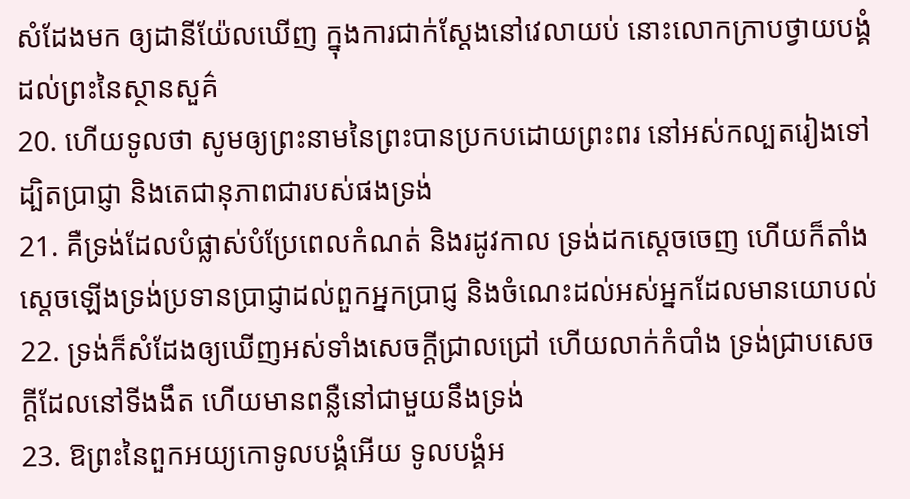សំដែងមក ឲ្យដានីយ៉ែលឃើញ ក្នុងការជាក់ស្តែងនៅវេលាយប់ នោះលោកក្រាបថ្វាយបង្គំដល់ព្រះនៃស្ថានសួគ៌
20. ហើយទូលថា សូមឲ្យព្រះនាមនៃព្រះបានប្រកបដោយព្រះពរ នៅអស់កល្បតរៀងទៅ ដ្បិតប្រាជ្ញា និងតេជានុភាពជារបស់ផងទ្រង់
21. គឺទ្រង់ដែលបំផ្លាស់បំប្រែពេលកំណត់ និងរដូវកាល ទ្រង់ដកស្តេចចេញ ហើយក៏តាំងស្តេចឡើងទ្រង់ប្រទានប្រាជ្ញាដល់ពួកអ្នកប្រាជ្ញ និងចំណេះដល់អស់អ្នកដែលមានយោបល់
22. ទ្រង់ក៏សំដែងឲ្យឃើញអស់ទាំងសេចក្ដីជ្រាលជ្រៅ ហើយលាក់កំបាំង ទ្រង់ជ្រាបសេចក្ដីដែលនៅទីងងឹត ហើយមានពន្លឺនៅជាមួយនឹងទ្រង់
23. ឱព្រះនៃពួកអយ្យកោទូលបង្គំអើយ ទូលបង្គំអ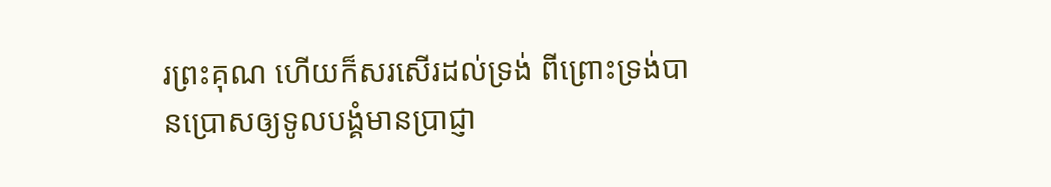រព្រះគុណ ហើយក៏សរសើរដល់ទ្រង់ ពីព្រោះទ្រង់បានប្រោសឲ្យទូលបង្គំមានប្រាជ្ញា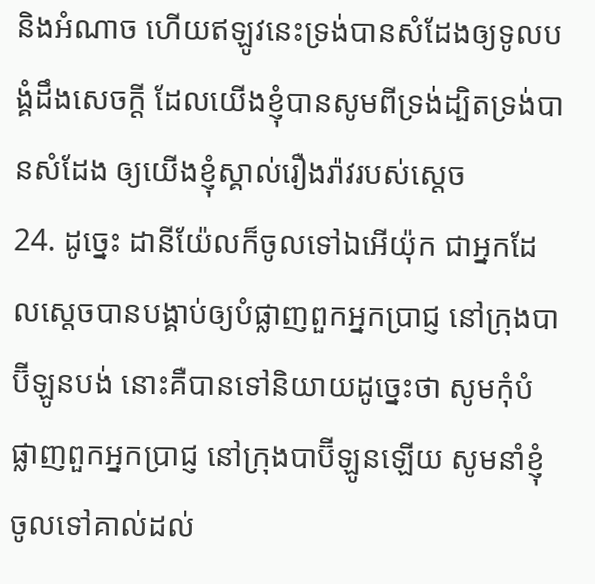និងអំណាច ហើយឥឡូវនេះទ្រង់បានសំដែងឲ្យទូលបង្គំដឹងសេចក្ដី ដែលយើងខ្ញុំបានសូមពីទ្រង់ដ្បិតទ្រង់បានសំដែង ឲ្យយើងខ្ញុំស្គាល់រឿងរ៉ាវរបស់ស្តេច
24. ដូច្នេះ ដានីយ៉ែលក៏ចូលទៅឯអើយ៉ុក ជាអ្នកដែលស្តេចបានបង្គាប់ឲ្យបំផ្លាញពួកអ្នកប្រាជ្ញ នៅក្រុងបាប៊ីឡូនបង់ នោះគឺបានទៅនិយាយដូច្នេះថា សូមកុំបំផ្លាញពួកអ្នកប្រាជ្ញ នៅក្រុងបាប៊ីឡូនឡើយ សូមនាំខ្ញុំចូលទៅគាល់ដល់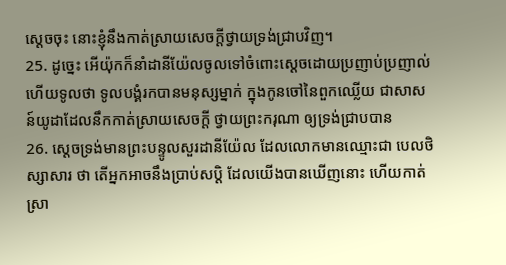ស្តេចចុះ នោះខ្ញុំនឹងកាត់ស្រាយសេចក្ដីថ្វាយទ្រង់ជ្រាបវិញ។
25. ដូច្នេះ អើយ៉ុកក៏នាំដានីយ៉ែលចូលទៅចំពោះស្តេចដោយប្រញាប់ប្រញាល់ ហើយទូលថា ទូលបង្គំរកបានមនុស្សម្នាក់ ក្នុងកូនចៅនៃពួកឈ្លើយ ជាសាសន៍យូដាដែលនឹកកាត់ស្រាយសេចក្ដី ថ្វាយព្រះករុណា ឲ្យទ្រង់ជ្រាបបាន
26. ស្តេចទ្រង់មានព្រះបន្ទូលសួរដានីយ៉ែល ដែលលោកមានឈ្មោះជា បេលថិស្សាសារ ថា តើអ្នកអាចនឹងប្រាប់សប្តិ ដែលយើងបានឃើញនោះ ហើយកាត់ស្រា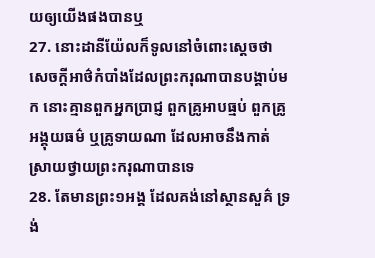យឲ្យយើងផងបានឬ
27. នោះដានីយ៉ែលក៏ទូលនៅចំពោះស្តេចថា សេចក្ដីអាថ៌កំបាំងដែលព្រះករុណាបានបង្គាប់មក នោះគ្មានពួកអ្នកប្រាជ្ញ ពួកគ្រូអាបធ្មប់ ពួកគ្រូអង្គុយធម៌ ឬគ្រូទាយណា ដែលអាចនឹងកាត់ស្រាយថ្វាយព្រះករុណាបានទេ
28. តែមានព្រះ១អង្គ ដែលគង់នៅស្ថានសួគ៌ ទ្រង់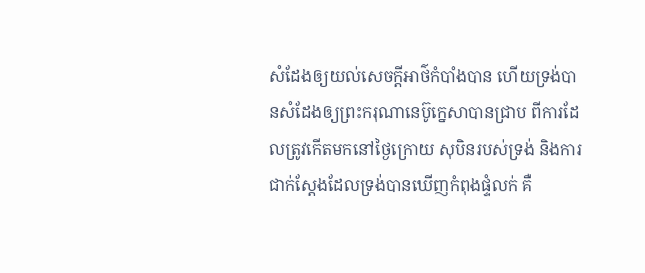សំដែងឲ្យយល់សេចក្ដីអាថ៌កំបាំងបាន ហើយទ្រង់បានសំដែងឲ្យព្រះករុណានេប៊ូក្នេសាបានជ្រាប ពីការដែលត្រូវកើតមកនៅថ្ងៃក្រោយ សុបិនរបស់ទ្រង់ និងការជាក់ស្តែងដែលទ្រង់បានឃើញកំពុងផ្ទំលក់ គឺ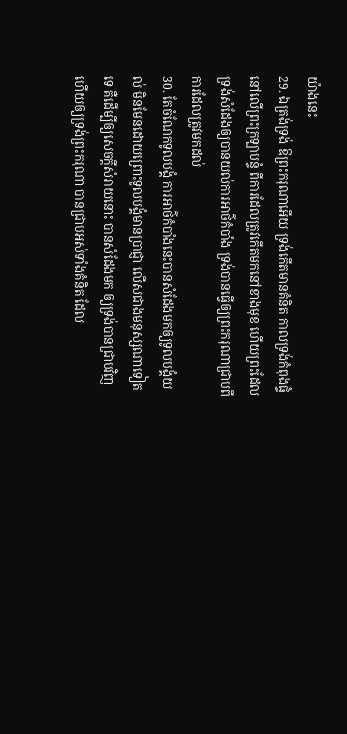យ៉ាងនេះ
29. ឯត្រង់ទ្រង់ ឱព្រះករុណាអើយ ទ្រង់កើតមានគំនិត កាលទ្រង់កំពុងផ្ទំនៅលើព្រះក្រឡាបន្ទំ ពីការដែលត្រូវកើតមកនៅខាងមុខ ហើយព្រះដែលទ្រង់សំដែងឲ្យបានយល់ការអាថ៌កំបាំង ទ្រង់បានធ្វើឲ្យព្រះករុណាជ្រាបពីការដែលត្រូវមកដល់
30. តែចំណែកទូលបង្គំ ការអាថ៌កំបាំងនេះបានសំដែងមកឲ្យទូលបង្គំយល់ មិនមែនដោយព្រោះទូលបង្គំមានប្រាជ្ញា លើសជាងមនុស្សណាទៀតទេ គឺដើម្បីឲ្យសេចក្ដីសំរាយនោះ បានសំដែងមក ឲ្យទ្រង់បានជ្រាបវិញ ហើយឲ្យទ្រង់ព្រះករុណា បានជ្រាបអស់ទាំងគំនិត ដែល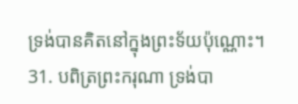ទ្រង់បានគិតនៅក្នុងព្រះទ័យប៉ុណ្ណោះ។
31. បពិត្រព្រះករុណា ទ្រង់បា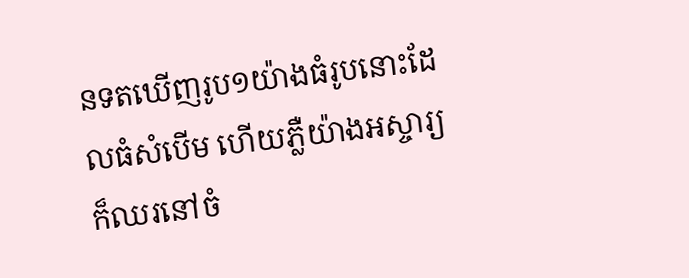នទតឃើញរូប១យ៉ាងធំរូបនោះដែលធំសំបើម ហើយភ្លឺយ៉ាងអស្ចារ្យ ក៏ឈរនៅចំ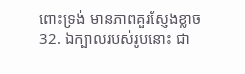ពោះទ្រង់ មានភាពគួរស្ញែងខ្លាច
32. ឯក្បាលរបស់រូបនោះ ជា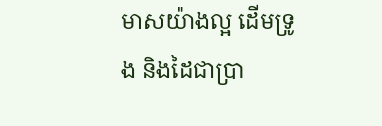មាសយ៉ាងល្អ ដើមទ្រូង និងដៃជាប្រា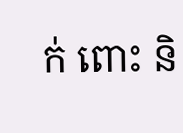ក់ ពោះ និ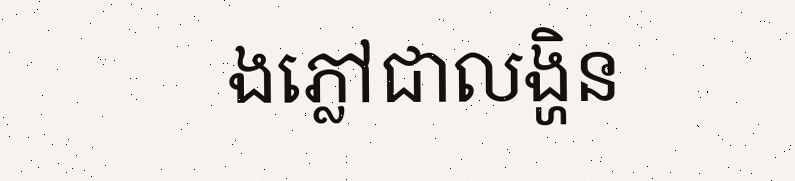ងភ្លៅជាលង្ហិន